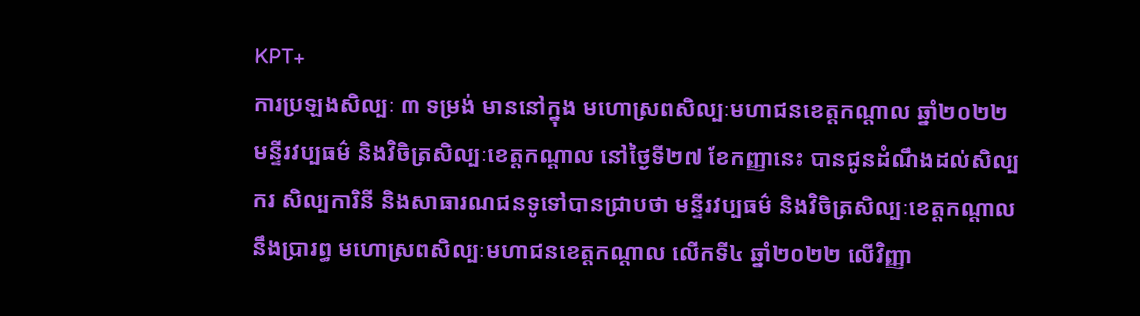KPT+
ការប្រឡងសិល្បៈ ៣ ទម្រង់ មាននៅក្នុង មហោស្រពសិល្បៈមហាជនខេត្តកណ្តាល ឆ្នាំ២០២២
មន្ទីរវប្បធម៌ និងវិចិត្រសិល្បៈខេត្តកណ្តាល នៅថ្ងៃទី២៧ ខែកញ្ញានេះ បានជូនដំណឹងដល់សិល្បករ សិល្បការិនី និងសាធារណជនទូទៅបានជ្រាបថា មន្ទីរវប្បធម៌ និងវិចិត្រសិល្បៈខេត្តកណ្តាល នឹងប្រារព្ធ មហោស្រពសិល្បៈមហាជនខេត្តកណ្តាល លើកទី៤ ឆ្នាំ២០២២ លើវិញ្ញា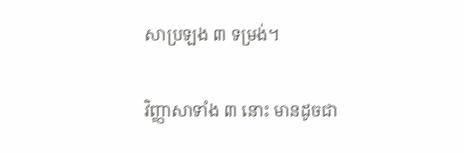សាប្រឡង ៣ ទម្រង់។

វិញ្ញាសាទាំង ៣ នោះ មានដូចជា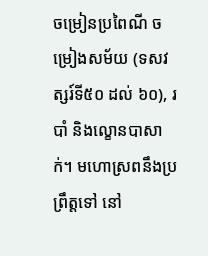ចម្រៀនប្រពៃណី ចម្រៀងសម័យ (ទសវត្សរ៍ទី៥០ ដល់ ៦០), របាំ និងល្ខោនបាសាក់។ មហោស្រពនឹងប្រព្រឹត្តទៅ នៅ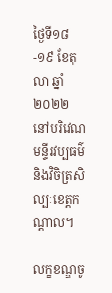ថ្ងៃទី១៨-១៩ ខែតុលា ឆ្នាំ២០២២ នៅបរិវេណមន្ទីរវប្បធម៌និងវិចិត្រសិល្បៈខេត្តកណ្តាល។

លក្ខខណ្ឌចូ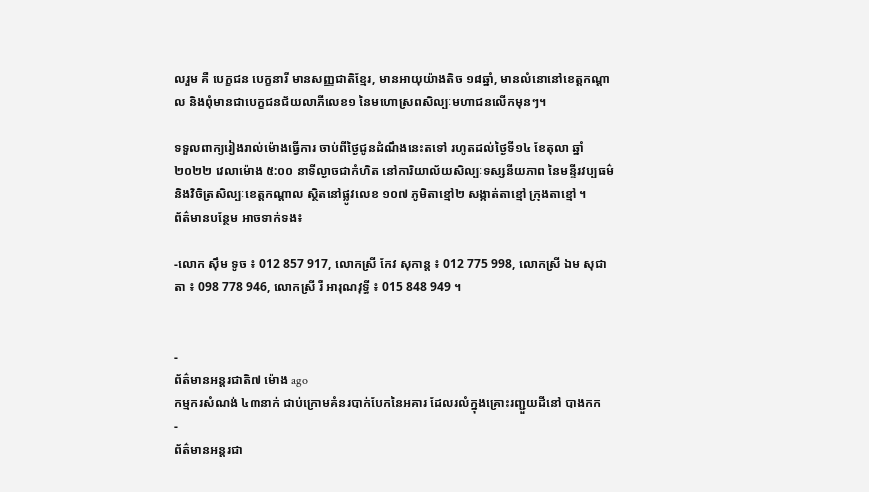លរួម គឺ បេក្ខជន បេក្ខនារី មានសញ្ញជាតិខ្មែរ, មានអាយុយ៉ាងតិច ១៨ឆ្នាំ, មានលំនោនៅខេត្តកណ្ដាល និងពុំមានជាបេក្ខជនជ័យលាភីលេខ១ នៃមហោស្រពសិល្បៈមហាជនលើកមុនៗ។

ទទួលពាក្យរៀងរាល់ម៉ោងធ្វើការ ចាប់ពីថ្ងៃជូនដំណឹងនេះតទៅ រហូតដល់ថ្ងៃទី១៤ ខែតុលា ឆ្នាំ២០២២ វេលាម៉ោង ៥:០០ នាទីល្ងាចជាកំហិត នៅការិយាល័យសិល្បៈទស្សនីយភាព នៃមន្ទីរវប្បធម៌ និងវិចិត្រសិល្បៈខេត្តកណ្តាល ស្ថិតនៅផ្លូវលេខ ១០៧ ភូមិតាខ្មៅ២ សង្កាត់តាខ្មៅ ក្រុងតាខ្មៅ ។
ព័ត៌មានបន្ថែម អាចទាក់ទង៖

-លោក ស៊ឹម ទូច ៖ 012 857 917, លោកស្រី កែវ សុកាន្ត ៖ 012 775 998, លោកស្រី ឯម សុជាតា ៖ 098 778 946, លោកស្រី រឺ អារុណវុទ្ធី ៖ 015 848 949 ។


-
ព័ត៌មានអន្ដរជាតិ៧ ម៉ោង ago
កម្មករសំណង់ ៤៣នាក់ ជាប់ក្រោមគំនរបាក់បែកនៃអគារ ដែលរលំក្នុងគ្រោះរញ្ជួយដីនៅ បាងកក
-
ព័ត៌មានអន្ដរជា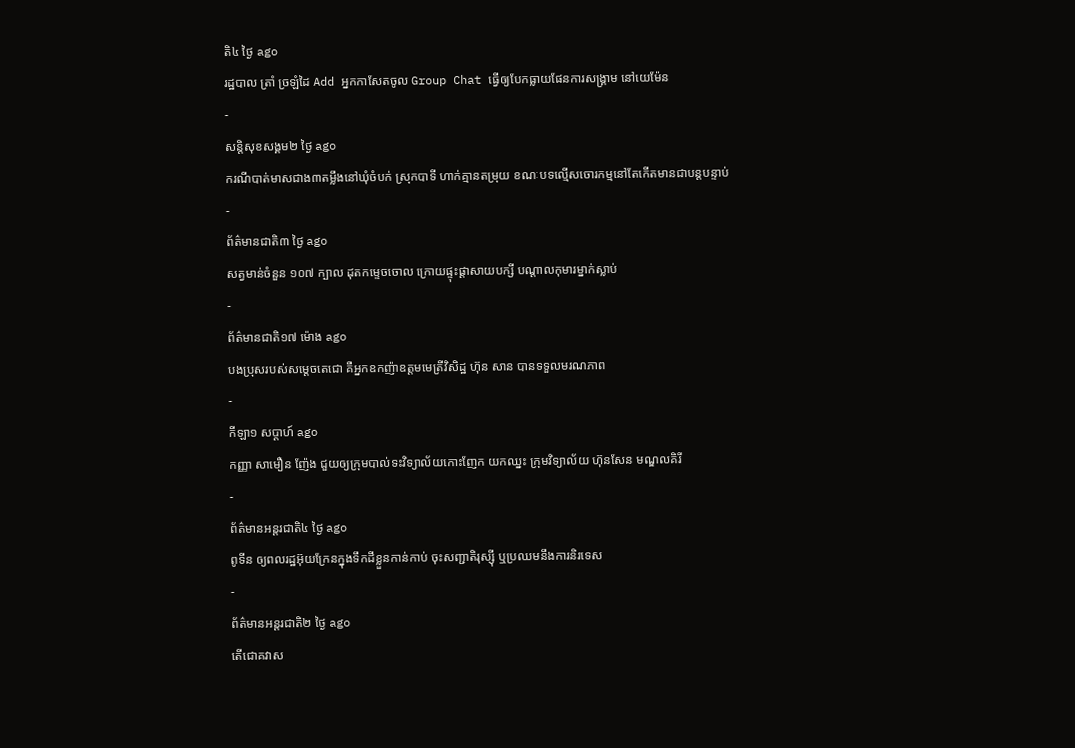តិ៤ ថ្ងៃ ago
រដ្ឋបាល ត្រាំ ច្រឡំដៃ Add អ្នកកាសែតចូល Group Chat ធ្វើឲ្យបែកធ្លាយផែនការសង្គ្រាម នៅយេម៉ែន
-
សន្តិសុខសង្គម២ ថ្ងៃ ago
ករណីបាត់មាសជាង៣តម្លឹងនៅឃុំចំបក់ ស្រុកបាទី ហាក់គ្មានតម្រុយ ខណៈបទល្មើសចោរកម្មនៅតែកើតមានជាបន្តបន្ទាប់
-
ព័ត៌មានជាតិ៣ ថ្ងៃ ago
សត្វមាន់ចំនួន ១០៧ ក្បាល ដុតកម្ទេចចោល ក្រោយផ្ទុះផ្ដាសាយបក្សី បណ្តាលកុមារម្នាក់ស្លាប់
-
ព័ត៌មានជាតិ១៧ ម៉ោង ago
បងប្រុសរបស់សម្ដេចតេជោ គឺអ្នកឧកញ៉ាឧត្តមមេត្រីវិសិដ្ឋ ហ៊ុន សាន បានទទួលមរណភាព
-
កីឡា១ សប្តាហ៍ ago
កញ្ញា សាមឿន ញ៉ែង ជួយឲ្យក្រុមបាល់ទះវិទ្យាល័យកោះញែក យកឈ្នះ ក្រុមវិទ្យាល័យ ហ៊ុនសែន មណ្ឌលគិរី
-
ព័ត៌មានអន្ដរជាតិ៤ ថ្ងៃ ago
ពូទីន ឲ្យពលរដ្ឋអ៊ុយក្រែនក្នុងទឹកដីខ្លួនកាន់កាប់ ចុះសញ្ជាតិរុស្ស៊ី ឬប្រឈមនឹងការនិរទេស
-
ព័ត៌មានអន្ដរជាតិ២ ថ្ងៃ ago
តើជោគវាស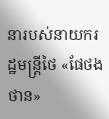នារបស់នាយករដ្ឋមន្ត្រីថៃ «ផែថងថាន»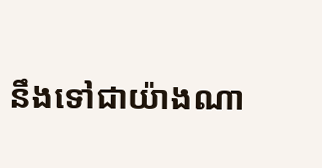នឹងទៅជាយ៉ាងណា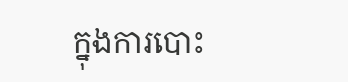ក្នុងការបោះ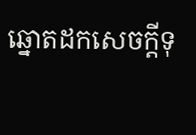ឆ្នោតដកសេចក្តីទុ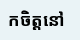កចិត្តនៅ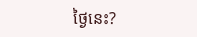ថ្ងៃនេះ?